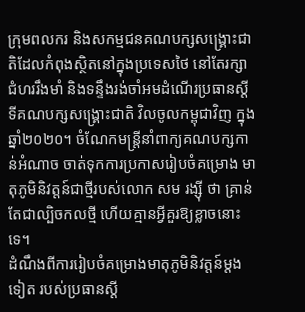ក្រុមពលករ និងសកម្មជនគណបក្សសង្គ្រោះជាតិដែលកំពុងស្ថិតនៅក្នុងប្រទេសថៃ នៅតែរក្សាជំហររឹងមាំ និងទន្ទឹងរង់ចាំអមដំណើរប្រធានស្ដីទីគណបក្សសង្គ្រោះជាតិ វិលចូលកម្ពុជាវិញ ក្នុងឆ្នាំ២០២០។ ចំណែកមន្ត្រីនាំពាក្យគណបក្សកាន់អំណាច ចាត់ទុកការប្រកាសរៀបចំគម្រោង មាតុភូមិនិវត្តន៍ជាថ្មីរបស់លោក សម រង្ស៊ី ថា គ្រាន់តែជាល្បិចកលថ្មី ហើយគ្មានអ្វីគួរឱ្យខ្លាចនោះទេ។
ដំណឹងពីការរៀបចំគម្រោងមាតុភូមិនិវត្តន៍ម្តងទៀត របស់ប្រធានស្ដី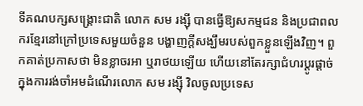ទីគណបក្សសង្គ្រោះជាតិ លោក សម រង្ស៊ី បានធ្វើឱ្យសកម្មជន និងប្រជាពលករខ្មែរនៅក្រៅប្រទេសមួយចំនួន បង្ហាញក្ដីសង្ឃឹមរបស់ពួកខ្លួនឡើងវិញ។ ពួកគាត់ប្រកាសថា មិនខ្លាចរអា ឬរាថយឡើយ ហើយនៅតែរក្សាជំហរប្ដូរផ្ដាច់ក្នុងការរង់ចាំអមដំណើរលោក សម រង្ស៊ី វិលចូលប្រទេស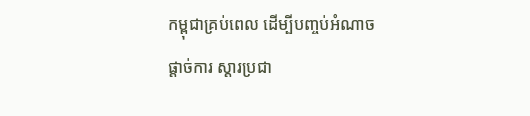កម្ពុជាគ្រប់ពេល ដើម្បីបញ្ចប់អំណាចផ្ដាច់ការ ស្ដារប្រជា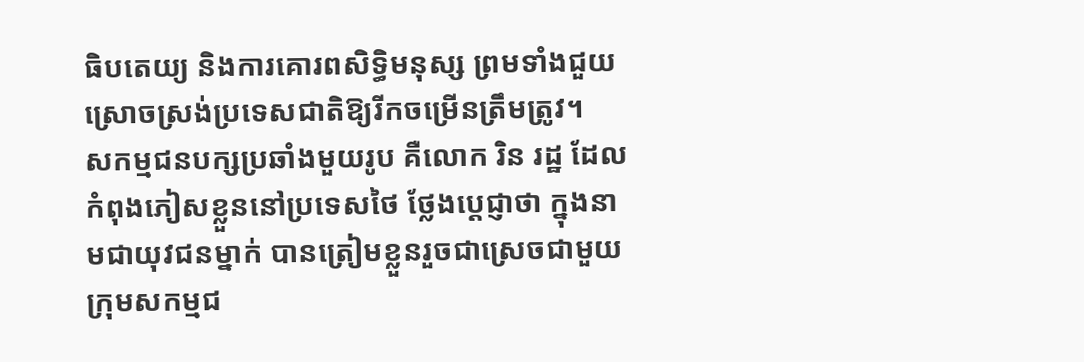ធិបតេយ្យ និងការគោរពសិទ្ធិមនុស្ស ព្រមទាំងជួយស្រោចស្រង់ប្រទេសជាតិឱ្យរីកចម្រើនត្រឹមត្រូវ។
សកម្មជនបក្សប្រឆាំងមួយរូប គឺលោក រិន រដ្ឋ ដែលកំពុងភៀសខ្លួននៅប្រទេសថៃ ថ្លែងប្ដេជ្ញាថា ក្នុងនាមជាយុវជនម្នាក់ បានត្រៀមខ្លួនរួចជាស្រេចជាមួយក្រុមសកម្មជ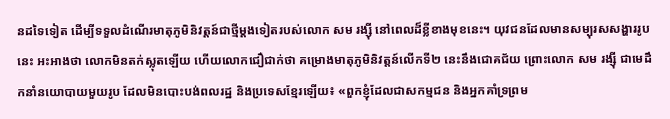នដទៃទៀត ដើម្បីទទួលដំណើរមាតុភូមិនិវត្តន៍ជាថ្មីម្ដងទៀតរបស់លោក សម រង្ស៊ី នៅពេលដ៏ខ្លីខាងមុខនេះ។ យុវជនដែលមានសម្បុរសសង្ហាររូបនេះ អះអាងថា លោកមិនតក់ស្លុតឡើយ ហើយលោកជឿជាក់ថា គម្រោងមាតុភូមិនិវត្តន៍លើកទី២ នេះនឹងជោគជ័យ ព្រោះលោក សម រង្ស៊ី ជាមេដឹកនាំនយោបាយមួយរូប ដែលមិនបោះបង់ពលរដ្ឋ និងប្រទេសខ្មែរឡើយ៖ «ពួកខ្ញុំដែលជាសកម្មជន និងអ្នកគាំទ្រព្រម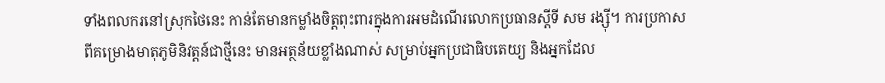ទាំងពលករនៅស្រុកថៃនេះ កាន់តែមានកម្លាំងចិត្តពុះពារក្នុងការអមដំណើរលោកប្រធានស្តីទី សម រង្ស៊ី។ ការប្រកាសពីគម្រោងមាតុភូមិនិវត្តន៍ជាថ្មីនេះ មានអត្ថន័យខ្លាំងណាស់ សម្រាប់អ្នកប្រជាធិបតេយ្យ និងអ្នកដែល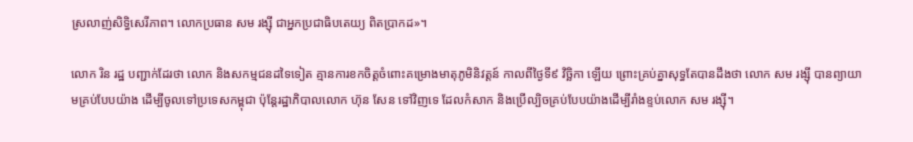ស្រលាញ់សិទ្ធិសេរីភាព។ លោកប្រធាន សម រង្ស៊ី ជាអ្នកប្រជាធិបតេយ្យ ពិតប្រាកដ»។

លោក រិន រដ្ឋ បញ្ជាក់ដែរថា លោក និងសកម្មជនដទៃទៀត គ្មានការខកចិត្តចំពោះគម្រោងមាតុភូមិនិវត្តន៍ កាលពីថ្ងៃទី៩ វិច្ឆិកា ឡើយ ព្រោះគ្រប់គ្នាសុទ្ធតែបានដឹងថា លោក សម រង្ស៊ី បានព្យាយាមគ្រប់បែបយ៉ាង ដើម្បីចូលទៅប្រទេសកម្ពុជា ប៉ុន្តែរដ្ឋាភិបាលលោក ហ៊ុន សែន ទៅវិញទេ ដែលកំសាក និងប្រើល្បិចគ្រប់បែបយ៉ាងដើម្បីរាំងខ្ទប់លោក សម រង្ស៊ី។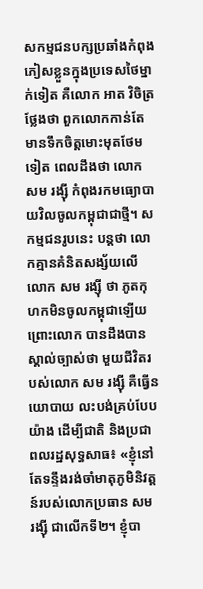សកម្មជនបក្សប្រឆាំងកំពុងភៀសខ្លួនក្នុងប្រទេសថៃម្នាក់ទៀត គឺលោក អាត វិចិត្រ ថ្លែងថា ពួកលោកកាន់តែមានទឹកចិត្តមោះមុតថែមទៀត ពេលដឹងថា លោក សម រង្ស៊ី កំពុងរកមធ្យោបាយវិលចូលកម្ពុជាជាថ្មី។ សកម្មជនរូបនេះ បន្តថា លោកគ្មានគំនិតសង្ស័យលើលោក សម រង្ស៊ី ថា ភូតកុហកមិនចូលកម្ពុជាឡើយ ព្រោះលោក បានដឹងបានស្គាល់ច្បាស់ថា មួយជីវិតរបស់លោក សម រង្ស៊ី គឺធ្វើនយោបាយ លះបង់គ្រប់បែបយ៉ាង ដើម្បីជាតិ និងប្រជាពលរដ្ឋសុទ្ធសាធ៖ «ខ្ញុំនៅតែទន្ទឹងរង់ចាំមាតុភូមិនិវត្តន៍របស់លោកប្រធាន សម រង្ស៊ី ជាលើកទី២។ ខ្ញុំបា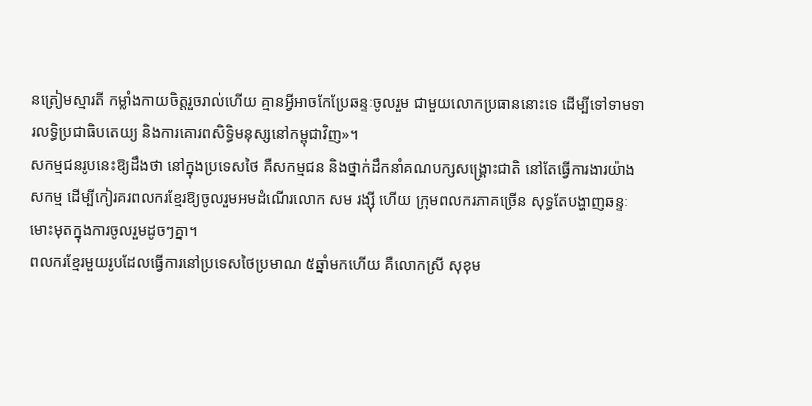នត្រៀមស្មារតី កម្លាំងកាយចិត្តរួចរាល់ហើយ គ្មានអ្វីអាចកែប្រែឆន្ទៈចូលរួម ជាមួយលោកប្រធាននោះទេ ដើម្បីទៅទាមទារលទ្ធិប្រជាធិបតេយ្យ និងការគោរពសិទ្ធិមនុស្សនៅកម្ពុជាវិញ»។
សកម្មជនរូបនេះឱ្យដឹងថា នៅក្នុងប្រទេសថៃ គឺសកម្មជន និងថ្នាក់ដឹកនាំគណបក្សសង្គ្រោះជាតិ នៅតែធ្វើការងារយ៉ាងសកម្ម ដើម្បីកៀរគរពលករខ្មែរឱ្យចូលរួមអមដំណើរលោក សម រង្ស៊ី ហើយ ក្រុមពលករភាគច្រើន សុទ្ធតែបង្ហាញឆន្ទៈមោះមុតក្នុងការចូលរួមដូចៗគ្នា។
ពលករខ្មែរមួយរូបដែលធ្វើការនៅប្រទេសថៃប្រមាណ ៥ឆ្នាំមកហើយ គឺលោកស្រី សុខុម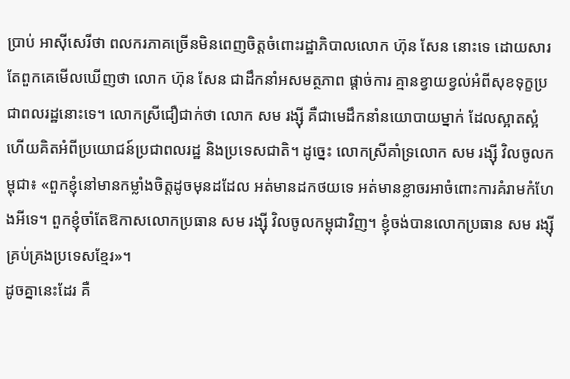ប្រាប់ អាស៊ីសេរីថា ពលករភាគច្រើនមិនពេញចិត្តចំពោះរដ្ឋាភិបាលលោក ហ៊ុន សែន នោះទេ ដោយសារតែពួកគេមើលឃើញថា លោក ហ៊ុន សែន ជាដឹកនាំអសមត្ថភាព ផ្ដាច់ការ គ្មានខ្វាយខ្វល់អំពីសុខទុក្ខប្រជាពលរដ្ឋនោះទេ។ លោកស្រីជឿជាក់ថា លោក សម រង្ស៊ី គឺជាមេដឹកនាំនយោបាយម្នាក់ ដែលស្អាតស្អំហើយគិតអំពីប្រយោជន៍ប្រជាពលរដ្ឋ និងប្រទេសជាតិ។ ដូច្នេះ លោកស្រីគាំទ្រលោក សម រង្ស៊ី វិលចូលកម្ពុជា៖ «ពួកខ្ញុំនៅមានកម្លាំងចិត្តដូចមុនដដែល អត់មានដកថយទេ អត់មានខ្លាចរអាចំពោះការគំរាមកំហែងអីទេ។ ពួកខ្ញុំចាំតែឱកាសលោកប្រធាន សម រង្ស៊ី វិលចូលកម្ពុជាវិញ។ ខ្ញុំចង់បានលោកប្រធាន សម រង្ស៊ី គ្រប់គ្រងប្រទេសខ្មែរ»។
ដូចគ្នានេះដែរ គឺ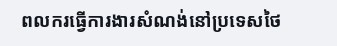ពលករធ្វើការងារសំណង់នៅប្រទេសថៃ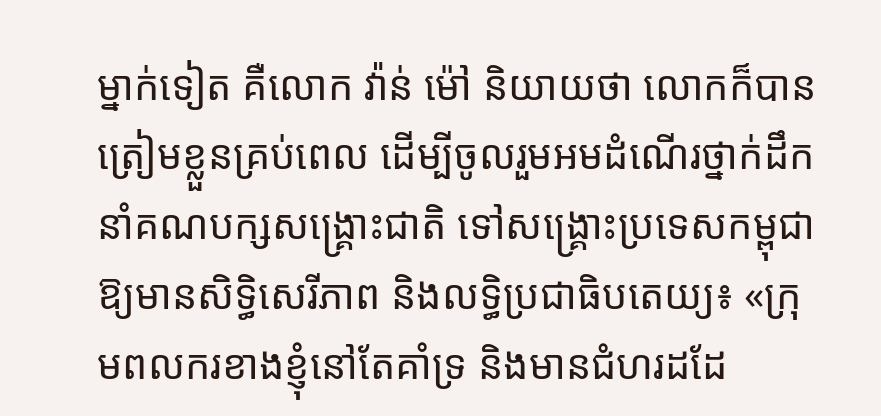ម្នាក់ទៀត គឺលោក វ៉ាន់ ម៉ៅ និយាយថា លោកក៏បានត្រៀមខ្លួនគ្រប់ពេល ដើម្បីចូលរួមអមដំណើរថ្នាក់ដឹកនាំគណបក្សសង្គ្រោះជាតិ ទៅសង្គ្រោះប្រទេសកម្ពុជាឱ្យមានសិទ្ធិសេរីភាព និងលទ្ធិប្រជាធិបតេយ្យ៖ «ក្រុមពលករខាងខ្ញុំនៅតែគាំទ្រ និងមានជំហរដដែ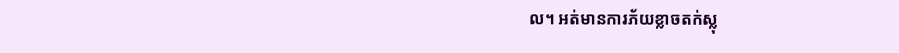ល។ អត់មានការភ័យខ្លាចតក់ស្លុ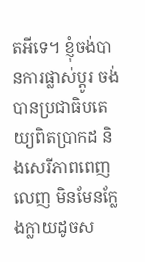តអីទេ។ ខ្ញុំចង់បានការផ្លាស់ប្ដូរ ចង់បានប្រជាធិបតេយ្យពិតប្រាកដ និងសេរីភាពពេញលេញ មិនមែនក្លែងក្លាយដូចស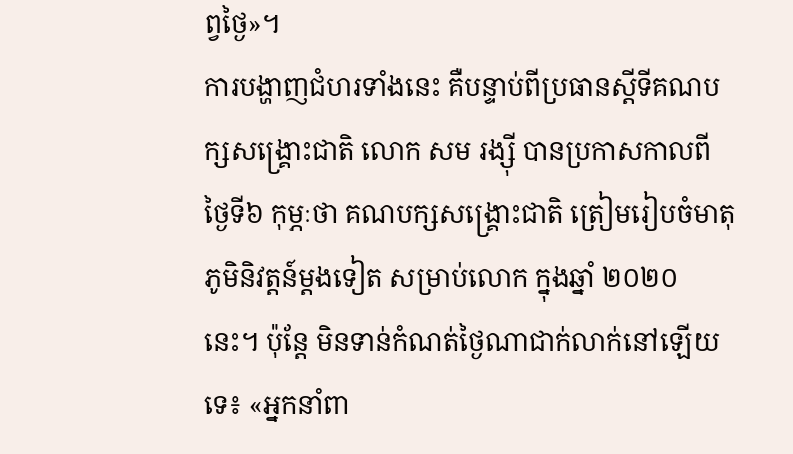ព្វថ្ងៃ»។
ការបង្ហាញជំហរទាំងនេះ គឺបន្ទាប់ពីប្រធានស្តីទីគណបក្សសង្គ្រោះជាតិ លោក សម រង្ស៊ី បានប្រកាសកាលពីថ្ងៃទី៦ កុម្ភៈថា គណបក្សសង្គ្រោះជាតិ ត្រៀមរៀបចំមាតុភូមិនិវត្តន៍ម្តងទៀត សម្រាប់លោក ក្នុងឆ្នាំ ២០២០ នេះ។ ប៉ុន្តែ មិនទាន់កំណត់ថ្ងៃណាជាក់លាក់នៅឡើយទេ៖ «អ្នកនាំពា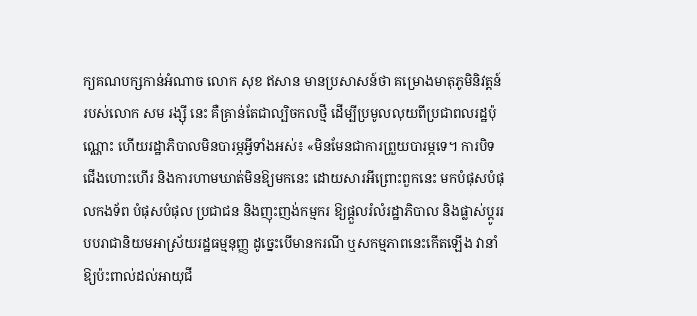ក្យគណបក្សកាន់អំណាច លោក សុខ ឥសាន មានប្រសាសន៍ថា គម្រោងមាតុភូមិនិវត្តន៍ របស់លោក សម រង្ស៊ី នេះ គឺគ្រាន់តែជាល្បិចកលថ្មី ដើម្បីប្រមូលលុយពីប្រជាពលរដ្ឋប៉ុណ្ណោះ ហើយរដ្ឋាភិបាលមិនបារម្ភអ្វីទាំងអស់៖ «មិនមែនជាការព្រួយបារម្ភទេ។ ការបិទជើងហោះហើរ និងការហាមឃាត់មិនឱ្យមកនេះ ដោយសារអីព្រោះពួកនេះ មកបំផុសបំផុលកងទ័ព បំផុសបំផុល ប្រជាជន និងញុះញង់កម្មករ ឱ្យផ្តួលរំលំរដ្ឋាភិបាល និងផ្លាស់ប្ដូររបបរាជានិយមអាស្រ័យរដ្ឋធម្មនុញ្ញ ដូច្នេះបើមានករណី ឬសកម្មភាពនេះកើតឡើង វានាំឱ្យប៉ះពាល់ដល់អាយុជី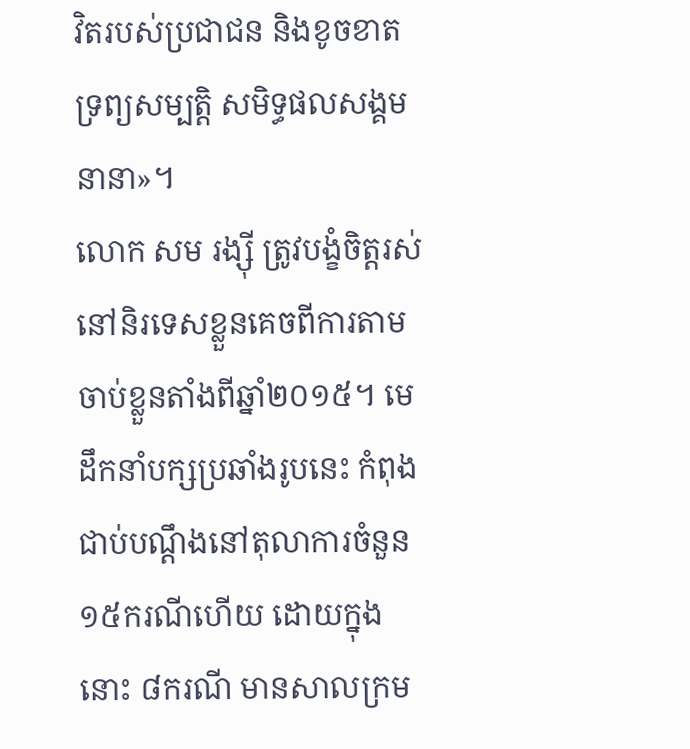វិតរបស់ប្រជាជន និងខូចខាតទ្រព្យសម្បត្តិ សមិទ្ធផលសង្គមនានា»។
លោក សម រង្ស៊ី ត្រូវបង្ខំចិត្តរស់នៅនិរទេសខ្លួនគេចពីការតាមចាប់ខ្លួនតាំងពីឆ្នាំ២០១៥។ មេដឹកនាំបក្សប្រឆាំងរូបនេះ កំពុងជាប់បណ្ដឹងនៅតុលាការចំនួន ១៥ករណីហើយ ដោយក្នុងនោះ ៨ករណី មានសាលក្រម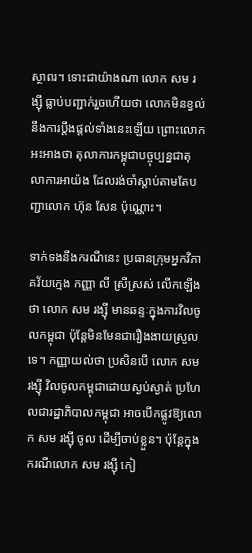ស្ថាពរ។ ទោះជាយ៉ាងណា លោក សម រង្ស៊ី ធ្លាប់បញ្ជាក់រួចហើយថា លោកមិនខ្វល់នឹងការប្ដឹងផ្ដល់ទាំងនេះឡើយ ព្រោះលោកអះអាងថា តុលាការកម្ពុជាបច្ចុប្បន្នជាតុលាការអាយ៉ង ដែលរង់ចាំស្ដាប់តាមតែបញ្ជាលោក ហ៊ុន សែន ប៉ុណ្ណោះ។

ទាក់ទងនឹងករណីនេះ ប្រធានក្រុមអ្នកវិភាគវ័យក្មេង កញ្ញា លី ស្រីស្រស់ លើកឡើងថា លោក សម រង្ស៊ី មានឆន្ទៈក្នុងការវិលចូលកម្ពុជា ប៉ុន្តែមិនមែនជារឿងងាយស្រួលទេ។ កញ្ញាយល់ថា ប្រសិនបើ លោក សម រង្ស៊ី វិលចូលកម្ពុជាដោយស្ងប់ស្ងាត់ ប្រហែលជារដ្ឋាភិបាលកម្ពុជា អាចបើកផ្លូវឱ្យលោក សម រង្ស៊ី ចូល ដើម្បីចាប់ខ្លួន។ ប៉ុន្តែក្នុងករណីលោក សម រង្ស៊ី កៀ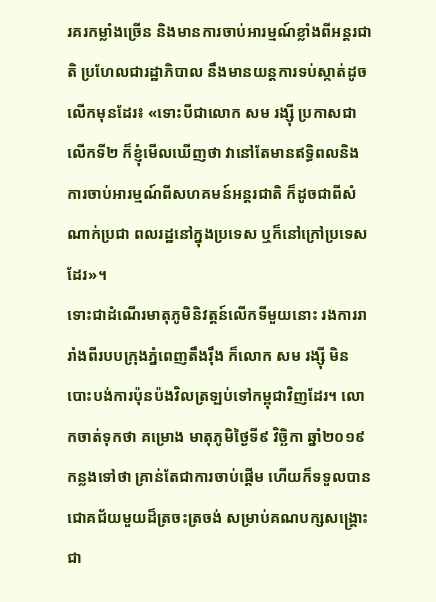រគរកម្លាំងច្រើន និងមានការចាប់អារម្មណ៍ខ្លាំងពីអន្តរជាតិ ប្រហែលជារដ្ឋាភិបាល នឹងមានយន្តការទប់ស្កាត់ដូចលើកមុនដែរ៖ «ទោះបីជាលោក សម រង្ស៊ី ប្រកាសជាលើកទី២ ក៏ខ្ញុំមើលឃើញថា វានៅតែមានឥទ្ធិពលនិងការចាប់អារម្មណ៍ពីសហគមន៍អន្តរជាតិ ក៏ដូចជាពីសំណាក់ប្រជា ពលរដ្ឋនៅក្នុងប្រទេស ឬក៏នៅក្រៅប្រទេសដែរ»។
ទោះជាដំណើរមាតុភូមិនិវត្តន៍លើកទីមួយនោះ រងការរារាំងពីរបបក្រុងភ្នំពេញតឹងរ៉ឹង ក៏លោក សម រង្ស៊ី មិនបោះបង់ការប៉ុនប៉ងវិលត្រឡប់ទៅកម្ពុជាវិញដែរ។ លោកចាត់ទុកថា គម្រោង មាតុភូមិថ្ងៃទី៩ វិច្ឆិកា ឆ្នាំ២០១៩ កន្លងទៅថា គ្រាន់តែជាការចាប់ផ្ដើម ហើយក៏ទទួលបានជោគជ័យមួយដ៏ត្រចះត្រចង់ សម្រាប់គណបក្សសង្គ្រោះជា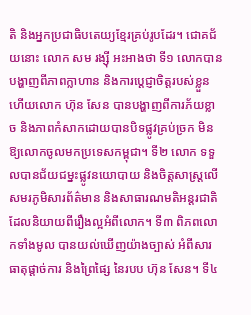តិ និងអ្នកប្រជាធិបតេយ្យខ្មែរគ្រប់រូបដែរ។ ជោគជ័យនោះ លោក សម រង្ស៊ី អះអាងថា ទី១ លោកបានបង្ហាញពីភាពក្លាហាន និងការប្តេជ្ញាចិត្តរបស់ខ្លួន ហើយលោក ហ៊ុន សែន បានបង្ហាញពីការភ័យខ្លាច និងភាពកំសាកដោយបានបិទផ្លូវគ្រប់ច្រក មិនឱ្យលោកចូលមកប្រទេសកម្ពុជា។ ទី២ លោក ទទួលបានជ័យជម្នះផ្លូវនយោបាយ និងចិត្តសាស្ត្រលើសមរភូមិសារព័ត៌មាន និងសាធារណមតិអន្តរជាតិ ដែលនិយាយពីរឿងល្អអំពីលោក។ ទី៣ ពិភពលោកទាំងមូល បានយល់ឃើញយ៉ាងច្បាស់ អំពីសារធាតុផ្ដាច់ការ និងព្រៃផ្សៃ នៃរបប ហ៊ុន សែន។ ទី៤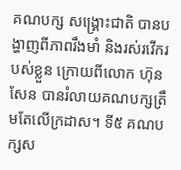គណបក្ស សង្គ្រោះជាតិ បានបង្ហាញពីភាពរឹងមាំ និងរស់រវើករបស់ខ្លួន ក្រោយពីលោក ហ៊ុន សែន បានរំលាយគណបក្សត្រឹមតែលើក្រដាស។ ទី៥ គណបក្សស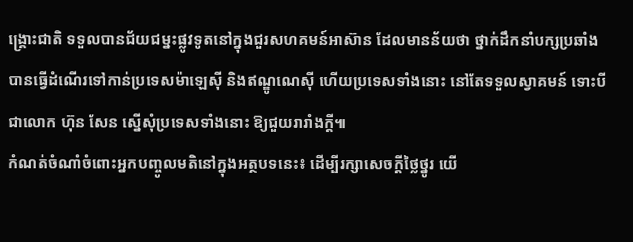ង្គ្រោះជាតិ ទទួលបានជ័យជម្នះផ្លូវទូតនៅក្នុងជួរសហគមន៍អាស៊ាន ដែលមានន័យថា ថ្នាក់ដឹកនាំបក្សប្រឆាំង បានធ្វើដំណើរទៅកាន់ប្រទេសម៉ាឡេស៊ី និងឥណ្ឌូណេស៊ី ហើយប្រទេសទាំងនោះ នៅតែទទួលស្វាគមន៍ ទោះបីជាលោក ហ៊ុន សែន ស្នើសុំប្រទេសទាំងនោះ ឱ្យជួយរារាំងក្ដី៕
កំណត់ចំណាំចំពោះអ្នកបញ្ចូលមតិនៅក្នុងអត្ថបទនេះ៖ ដើម្បីរក្សាសេចក្ដីថ្លៃថ្នូរ យើ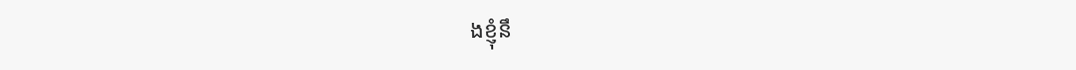ងខ្ញុំនឹ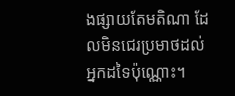ងផ្សាយតែមតិណា ដែលមិនជេរប្រមាថដល់អ្នកដទៃប៉ុណ្ណោះ។